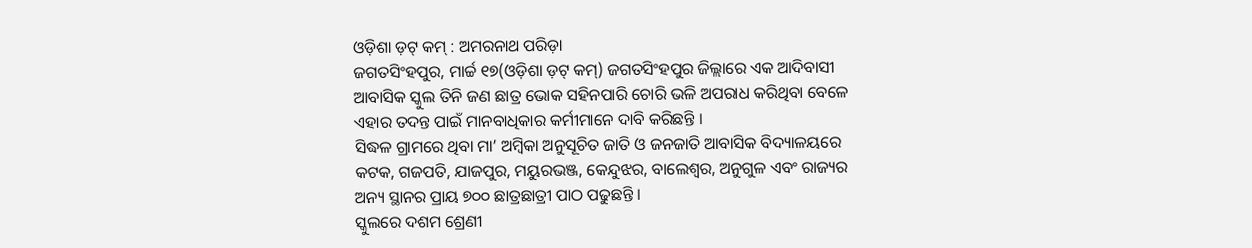ଓଡ଼ିଶା ଡ଼ଟ୍ କମ୍ : ଅମରନାଥ ପରିଡ଼ା
ଜଗତସିଂହପୁର, ମାର୍ଚ୍ଚ ୧୭(ଓଡ଼ିଶା ଡ଼ଟ୍ କମ୍) ଜଗତସିଂହପୁର ଜିଲ୍ଲାରେ ଏକ ଆଦିବାସୀ ଆବାସିକ ସ୍କୁଲ ତିନି ଜଣ ଛାତ୍ର ଭୋକ ସହିନପାରି ଚୋରି ଭଳି ଅପରାଧ କରିଥିବା ବେଳେ ଏହାର ତଦନ୍ତ ପାଇଁ ମାନବାଧିକାର କର୍ମୀମାନେ ଦାବି କରିଛନ୍ତି ।
ସିଦ୍ଧଳ ଗ୍ରାମରେ ଥିବା ମା’ ଅମ୍ବିକା ଅନୁସୂଚିତ ଜାତି ଓ ଜନଜାତି ଆବାସିକ ବିଦ୍ୟାଳୟରେ କଟକ, ଗଜପତି, ଯାଜପୁର, ମୟୁରଭଞ୍ଜ, କେନ୍ଦୁଝର, ବାଲେଶ୍ୱର, ଅନୁଗୁଳ ଏବଂ ରାଜ୍ୟର ଅନ୍ୟ ସ୍ଥାନର ପ୍ରାୟ ୭୦୦ ଛାତ୍ରଛାତ୍ରୀ ପାଠ ପଢୁଛନ୍ତି ।
ସ୍କୁଲରେ ଦଶମ ଶ୍ରେଣୀ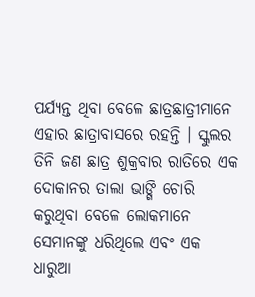ପର୍ଯ୍ୟନ୍ତ ଥିବା ବେଳେ ଛାତ୍ରଛାତ୍ରୀମାନେ ଏହାର ଛାତ୍ରାବାସରେ ରହନ୍ତି । ସ୍କୁଲର ତିନି ଜଣ ଛାତ୍ର ଶୁକ୍ରବାର ରାତିରେ ଏକ ଦୋକାନର ତାଲା ଭାଙ୍ଗି ଚୋରି କରୁଥିବା ବେଳେ ଲୋକମାନେ ସେମାନଙ୍କୁ ଧରିଥିଲେ ଏବଂ ଏକ ଧାରୁଆ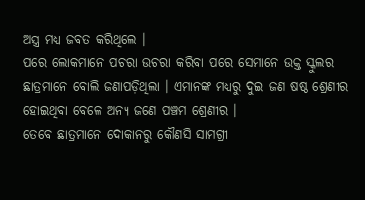ଅସ୍ତ୍ର ମଧ୍ୟ ଜବତ କରିଥିଲେ ।
ପରେ ଲୋକମାନେ ପଚରା ଉଚରା କରିବା ପରେ ସେମାନେ ଉକ୍ତ ସ୍କୁଲର ଛାତ୍ରମାନେ ବୋଲି ଜଣାପଡ଼ିଥିଲା । ଏମାନଙ୍କ ମଧ୍ୟରୁ ଦୁଇ ଜଣ ଷଷ୍ଠ ଶ୍ରେଣୀର ହୋଇଥିବା ବେଳେ ଅନ୍ୟ ଜଣେ ପଞ୍ଚମ ଶ୍ରେଣୀର ।
ତେବେ ଛାତ୍ରମାନେ ଦୋକାନରୁ କୌଣସି ସାମଗ୍ରୀ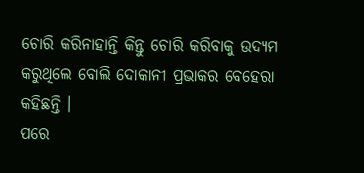ଚୋରି କରିନାହାନ୍ତି କିନ୍ତୁ ଚୋରି କରିବାକୁ ଉଦ୍ୟମ କରୁଥିଲେ ବୋଲି ଦୋକାନୀ ପ୍ରଭାକର ବେହେରା କହିଛନ୍ତି ।
ପରେ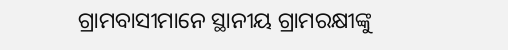ଗ୍ରାମବାସୀମାନେ ସ୍ଥାନୀୟ ଗ୍ରାମରକ୍ଷୀଙ୍କୁ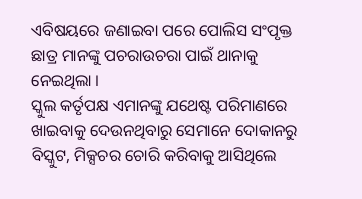ଏବିଷୟରେ ଜଣାଇବା ପରେ ପୋଲିସ ସଂପୃକ୍ତ ଛାତ୍ର ମାନଙ୍କୁ ପଚରାଉଚରା ପାଇଁ ଥାନାକୁ ନେଇଥିଲା ।
ସ୍କୁଲ କର୍ତୃପକ୍ଷ ଏମାନଙ୍କୁ ଯଥେଷ୍ଟ ପରିମାଣରେ ଖାଇବାକୁ ଦେଉନଥିବାରୁ ସେମାନେ ଦୋକାନରୁ ବିସ୍କୁଟ, ମିକ୍ସଚର ଚୋରି କରିବାକୁ ଆସିଥିଲେ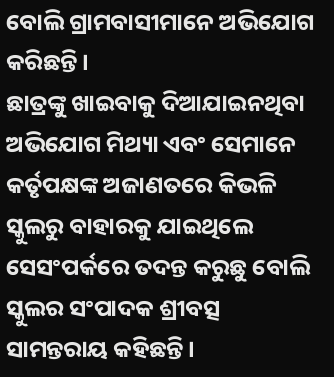ବୋଲି ଗ୍ରାମବାସୀମାନେ ଅଭିଯୋଗ କରିଛନ୍ତି ।
ଛାତ୍ରଙ୍କୁ ଖାଇବାକୁ ଦିଆଯାଇନଥିବା ଅଭିଯୋଗ ମିଥ୍ୟା ଏବଂ ସେମାନେ କର୍ତୃପକ୍ଷଙ୍କ ଅଜାଣତରେ କିଭଳି ସ୍କୁଲରୁ ବାହାରକୁ ଯାଇଥିଲେ ସେସଂପର୍କରେ ତଦନ୍ତ କରୁଛୁ ବୋଲି ସ୍କୁଲର ସଂପାଦକ ଶ୍ରୀବତ୍ସ ସାମନ୍ତରାୟ କହିଛନ୍ତି ।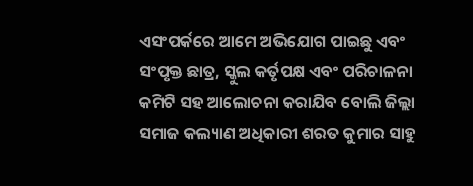ଏସଂପର୍କରେ ଆମେ ଅଭିଯୋଗ ପାଇଛୁ ଏବଂ ସଂପୃକ୍ତ ଛାତ୍ର, ସ୍କୁଲ କର୍ତୃପକ୍ଷ ଏବଂ ପରିଚାଳନା କମିଟି ସହ ଆଲୋଚନା କରାଯିବ ବୋଲି ଜିଲ୍ଲା ସମାଜ କଲ୍ୟାଣ ଅଧିକାରୀ ଶରତ କୁମାର ସାହୁ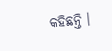କହିଛନ୍ତି ।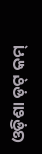ଓଡ଼ିଶା ଡ଼ଟ୍ କମ୍